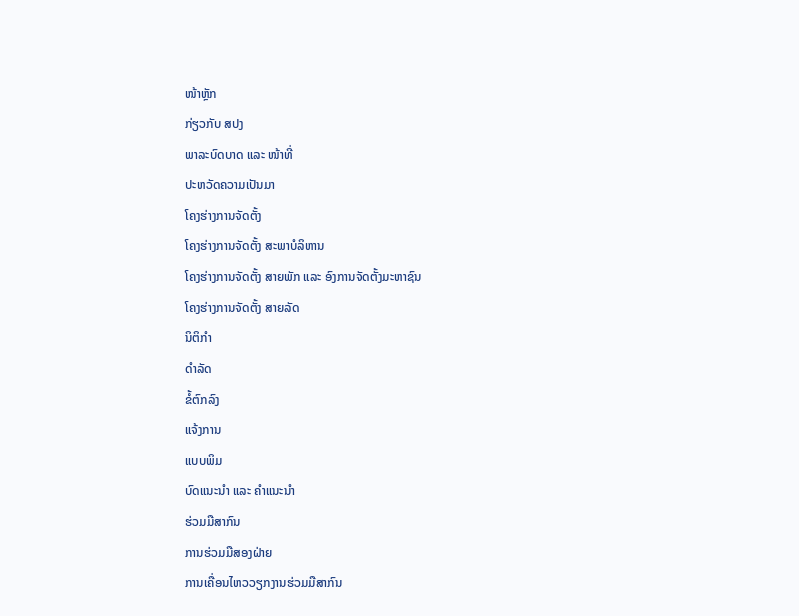ໜ້າຫຼັກ
ກ່ຽວກັບ ສປງ
ພາລະບົດບາດ ແລະ ໜ້າທີ່
ປະຫວັດຄວາມເປັນມາ
ໂຄງຮ່າງການຈັດຕັ້ງ
ໂຄງຮ່າງການຈັດຕັ້ງ ສະພາບໍລິຫານ
ໂຄງຮ່າງການຈັດຕັ້ງ ສາຍພັກ ແລະ ອົງການຈັດຕັ້ງມະຫາຊົນ
ໂຄງຮ່າງການຈັດຕັ້ງ ສາຍລັດ
ນິຕິກຳ
ດຳລັດ
ຂໍ້ຕົກລົງ
ແຈ້ງການ
ແບບພິມ
ບົດແນະນໍາ ແລະ ຄໍາແນະນໍາ
ຮ່ວມມືສາກົນ
ການຮ່ວມມືສອງຝ່າຍ
ການເຄື່ອນໄຫວວຽກງານຮ່ວມມືສາກົນ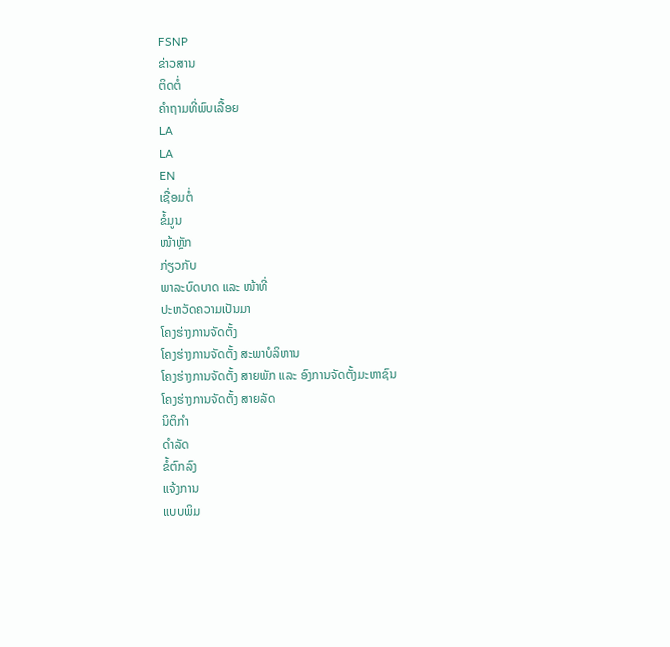FSNP
ຂ່າວສານ
ຕິດຕໍ່
ຄຳຖາມທີ່ພົບເລື້ອຍ
LA
LA
EN
ເຊື່ອມຕໍ່
ຂໍ້ມູນ
ໜ້າຫຼັກ
ກ່ຽວກັບ
ພາລະບົດບາດ ແລະ ໜ້າທີ່
ປະຫວັດຄວາມເປັນມາ
ໂຄງຮ່າງການຈັດຕັ້ງ
ໂຄງຮ່າງການຈັດຕັ້ງ ສະພາບໍລິຫານ
ໂຄງຮ່າງການຈັດຕັ້ງ ສາຍພັກ ແລະ ອົງການຈັດຕັ້ງມະຫາຊົນ
ໂຄງຮ່າງການຈັດຕັ້ງ ສາຍລັດ
ນິຕິກຳ
ດຳລັດ
ຂໍ້ຕົກລົງ
ແຈ້ງການ
ແບບພິມ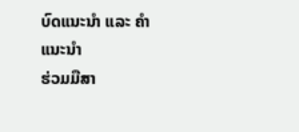ບົດແນະນໍາ ແລະ ຄໍາແນະນໍາ
ຮ່ວມມືສາ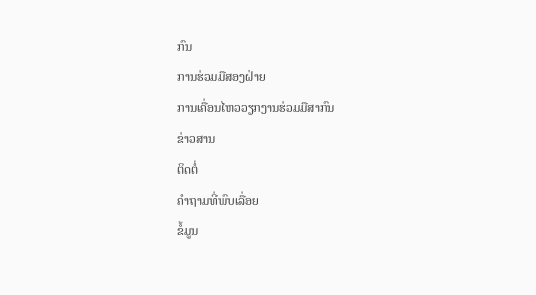ກົນ
ການຮ່ວມມືສອງຝ່າຍ
ການເຄື່ອນໄຫວວຽກງານຮ່ວມມືສາກົນ
ຂ່າວສານ
ຕິດຕໍ່
ຄຳຖາມທີ່ພົບເລື່ອຍ
ຂໍ້ມູນ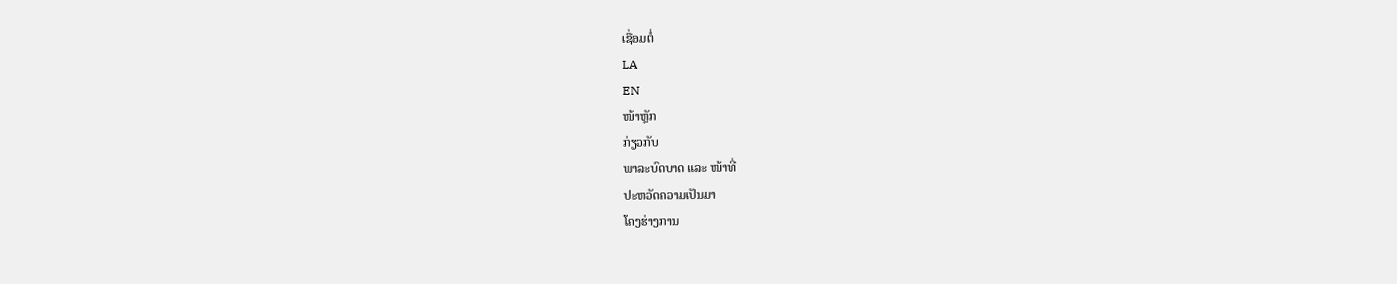ເຊື່ອມຕໍ່
LA
EN
ໜ້າຫຼັກ
ກ່ຽວກັບ
ພາລະບົດບາດ ແລະ ໜ້າທີ່
ປະຫວັດຄວາມເປັນມາ
ໂຄງຮ່າງການ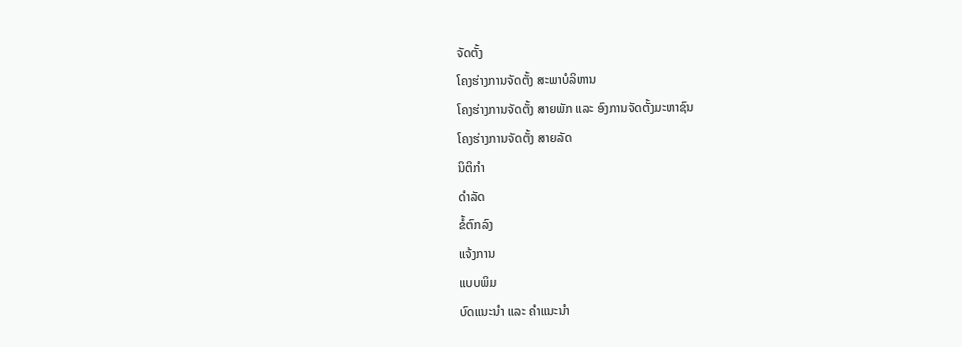ຈັດຕັ້ງ
ໂຄງຮ່າງການຈັດຕັ້ງ ສະພາບໍລິຫານ
ໂຄງຮ່າງການຈັດຕັ້ງ ສາຍພັກ ແລະ ອົງການຈັດຕັ້ງມະຫາຊົນ
ໂຄງຮ່າງການຈັດຕັ້ງ ສາຍລັດ
ນິຕິກຳ
ດຳລັດ
ຂໍ້ຕົກລົງ
ແຈ້ງການ
ແບບພິມ
ບົດແນະນໍາ ແລະ ຄໍາແນະນໍາ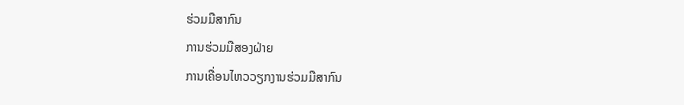ຮ່ວມມືສາກົນ
ການຮ່ວມມືສອງຝ່າຍ
ການເຄື່ອນໄຫວວຽກງານຮ່ວມມືສາກົນ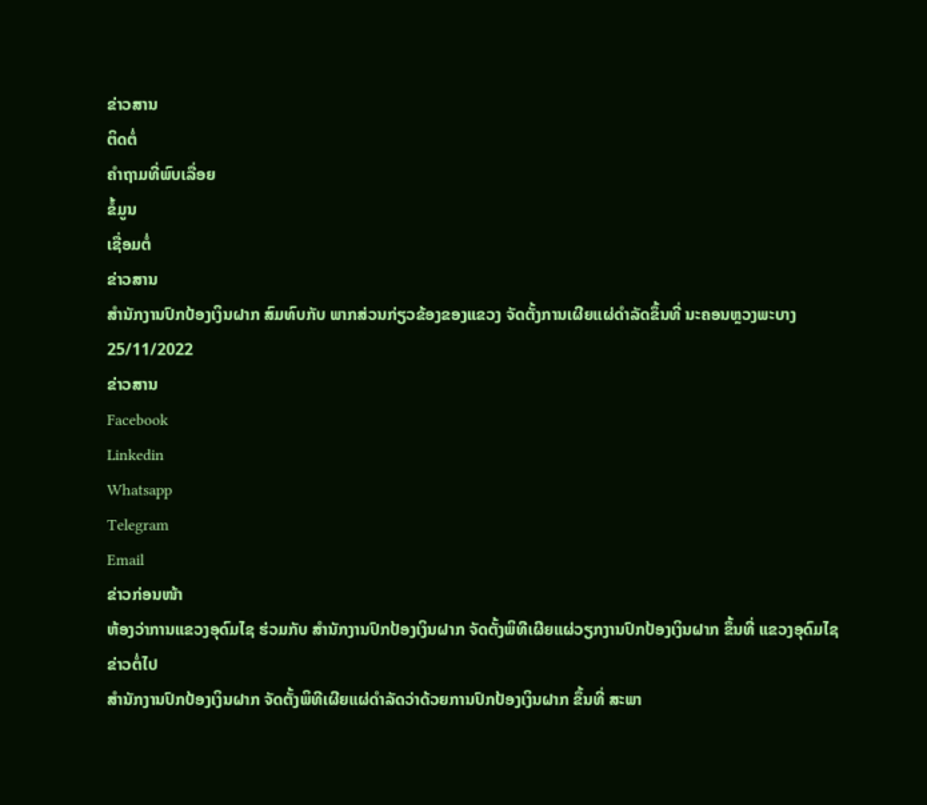ຂ່າວສານ
ຕິດຕໍ່
ຄຳຖາມທີ່ພົບເລື່ອຍ
ຂໍ້ມູນ
ເຊື່ອມຕໍ່
ຂ່າວສານ
ສຳນັກງານປົກປ້ອງເງິນຝາກ ສົມທົບກັບ ພາກສ່ວນກ່ຽວຂ້ອງຂອງແຂວງ ຈັດຕັ້ງການເຜີຍແຜ່ດຳລັດຂຶ້ນທີ່ ນະຄອນຫຼວງພະບາງ
25/11/2022
ຂ່າວສານ
Facebook
Linkedin
Whatsapp
Telegram
Email
ຂ່າວກ່ອນໜ້າ
ຫ້ອງວ່າການແຂວງອຸດົມໄຊ ຮ່ວມກັບ ສໍານັກງານປົກປ້ອງເງິນຝາກ ຈັດຕັ້ງພິທີເຜີຍແຜ່ວຽກງານປົກປ້ອງເງິນຝາກ ຂຶ້ນທີ່ ແຂວງອຸດົມໄຊ
ຂ່າວຕໍ່ໄປ
ສຳນັກງານປົກປ້ອງເງິນຝາກ ຈັດຕັ້ງພິທີເຜີຍແຜ່ດຳລັດວ່າດ້ວຍການປົກປ້ອງເງິນຝາກ ຂຶ້ນທີ່ ສະພາ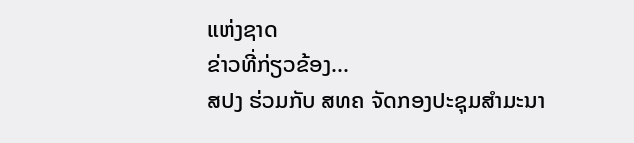ແຫ່ງຊາດ
ຂ່າວທີ່ກ່ຽວຂ້ອງ...
ສປງ ຮ່ວມກັບ ສທຄ ຈັດກອງປະຊຸມສຳມະນາ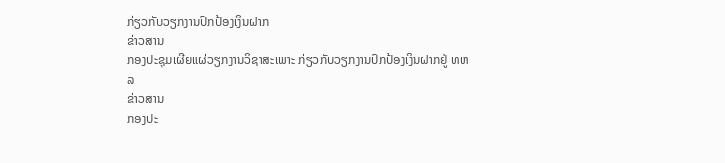ກ່ຽວກັບວຽກງານປົກປ້ອງເງິນຝາກ
ຂ່າວສານ
ກອງປະຊຸມເຜີຍແຜ່ວຽກງານວິຊາສະເພາະ ກ່ຽວກັບວຽກງານປົກປ້ອງເງິນຝາກຢູ່ ທຫລ
ຂ່າວສານ
ກອງປະ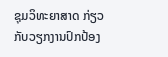ຊຸມວິທະຍາສາດ ກ່ຽວກັບວຽກງານປົກປ້ອງ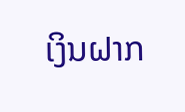ເງິນຝາກ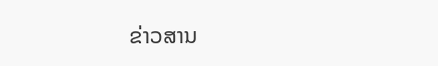ຂ່າວສານ